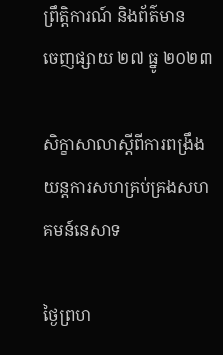ព្រឹត្តិការណ៍ និងព័ត៌មាន
ចេញផ្សាយ ២៧ ធ្នូ ២០២៣

សិក្ខាសាលាស្តីពីការពង្រឹងយន្តការសហគ្រប់គ្រងសហគមន៍នេសាទ

ថ្ងៃព្រហ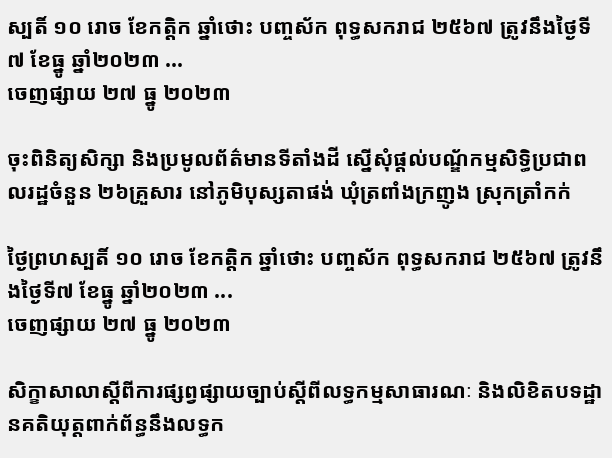ស្បតិ៍ ១០ រោច ខែកត្តិក ឆ្នាំថោះ បញ្ចស័ក ពុទ្ធសករាជ ២៥៦៧ ត្រូវនឹងថ្ងៃទី៧ ខែធ្នូ ឆ្នាំ២០២៣ ...
ចេញផ្សាយ ២៧ ធ្នូ ២០២៣

ចុះពិនិត្យសិក្សា និងប្រមូលព័ត៌មានទីតាំងដី ស្នើសុំផ្តល់បណ្ឌ័កម្មសិទ្ធិប្រជាពលរដ្ឋចំនួន ២៦គ្រួសារ នៅភូមិបុស្សតាផង់ ឃុំត្រពាំងក្រញូង ស្រុកត្រាំកក់

ថ្ងៃព្រហស្បតិ៍ ១០ រោច ខែកត្តិក ឆ្នាំថោះ បញ្ចស័ក ពុទ្ធសករាជ ២៥៦៧ ត្រូវនឹងថ្ងៃទី៧ ខែធ្នូ ឆ្នាំ២០២៣ ...
ចេញផ្សាយ ២៧ ធ្នូ ២០២៣

សិក្ខាសាលាស្តីពីការផ្សព្វផ្សាយច្បាប់ស្តីពីលទ្ធកម្មសាធារណៈ និងលិខិតបទដ្ឋានគតិយុត្តពាក់ព័ន្ធនឹងលទ្ធក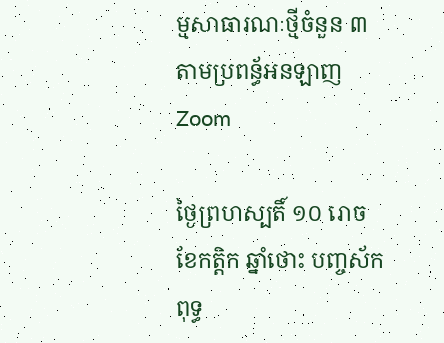ម្មសាធារណៈថ្មីចំនួន ៣ តាមប្រពន្ធ័អនឡាញ Zoom

ថ្ងៃព្រហស្បតិ៍ ១០ រោច ខែកត្តិក ឆ្នាំថោះ បញ្ចស័ក ពុទ្ធ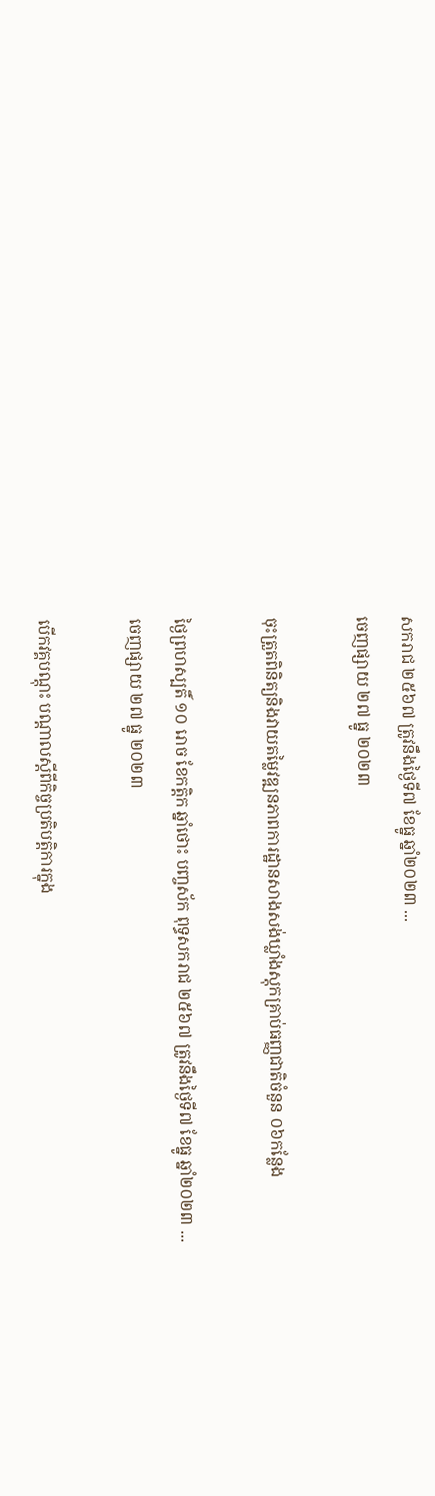សករាជ ២៥៦៧ ត្រូវនឹងថ្ងៃទី៧ ខែធ្នូ ឆ្នាំ២០២៣ ...
ចេញផ្សាយ ២៧ ធ្នូ ២០២៣

ចុះត្រួតពិនិត្យនិងវាយតម្លៃវឌ្ឍនភាពការដ្ឋានសាងសង់ឃ្លាំងស្តុកគ្រាប់ធញ្ញជាតិចំនួន ០៦កន្លែង

ថ្ងៃព្រហស្បតិ៍ ១០ រោច ខែកត្តិក ឆ្នាំថោះ បញ្ចស័ក ពុទ្ធសករាជ ២៥៦៧ ត្រូវនឹងថ្ងៃទី៧ ខែធ្នូ ឆ្នាំ២០២៣ ...
ចេញផ្សាយ ២៧ ធ្នូ ២០២៣

បើកវគ្គបណ្តុះ បណ្តាលស្តីពីកិច្ចប្រតិបត្តិការក្នុង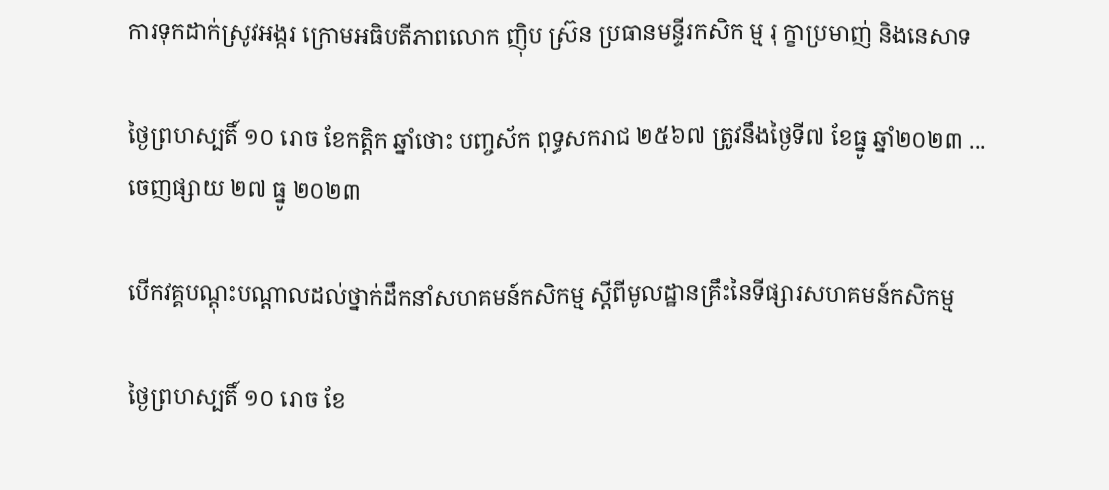ការទុកដាក់ស្រូវអង្ករ ក្រោមអធិបតីភាពលោក ញុិប ស្រ៊ន ប្រធានមន្ទីរកសិក ម្ម រុ ក្ខាប្រមាញ់ និងនេសាទ

ថ្ងៃព្រហស្បតិ៍ ១០ រោច ខែកត្តិក ឆ្នាំថោះ បញ្ចស័ក ពុទ្ធសករាជ ២៥៦៧ ត្រូវនឹងថ្ងៃទី៧ ខែធ្នូ ឆ្នាំ២០២៣ ...
ចេញផ្សាយ ២៧ ធ្នូ ២០២៣

បើកវគ្គបណ្តុះបណ្តាលដល់ថ្នាក់ដឹកនាំសហគមន៍កសិកម្ម ស្តីពីមូលដ្ឋានគ្រឹះនៃទីផ្សារសហគមន៍កសិកម្ម

ថ្ងៃព្រហស្បតិ៍ ១០ រោច ខែ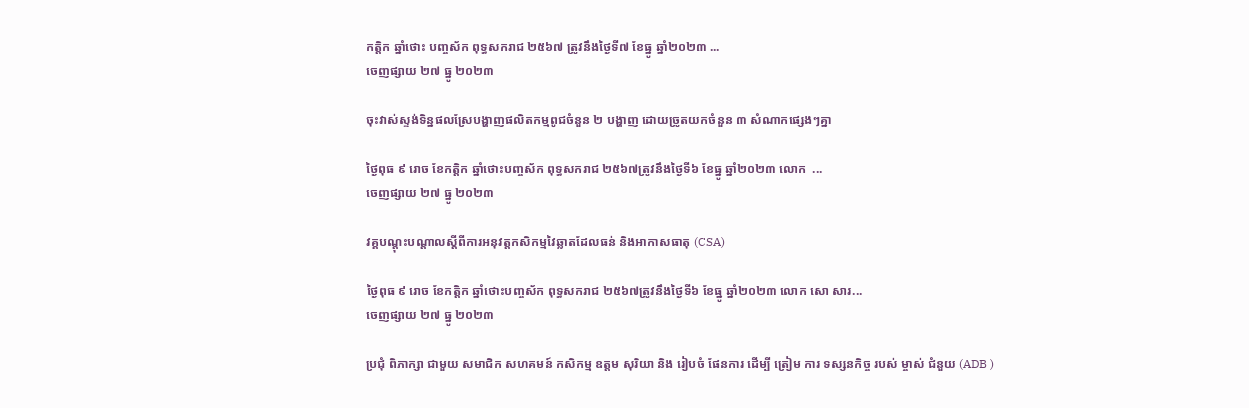កត្តិក ឆ្នាំថោះ បញ្ចស័ក ពុទ្ធសករាជ ២៥៦៧ ត្រូវនឹងថ្ងៃទី៧ ខែធ្នូ ឆ្នាំ២០២៣ ...
ចេញផ្សាយ ២៧ ធ្នូ ២០២៣

ចុះវាស់ស្ទង់ទិន្នផលស្រែបង្ហាញផលិតកម្មពូជចំនួន ២ បង្ហាញ ដោយច្រូតយកចំនួន ៣ សំណាកផ្សេងៗគ្នា

ថ្ងៃពុធ ៩ រោច ខែកត្តិក ឆ្នាំថោះបញ្ចស័ក ពុទ្ធសករាជ ២៥៦៧ត្រូវនឹងថ្ងៃទី៦ ខែធ្នូ ឆ្នាំ២០២៣ លោក  ...
ចេញផ្សាយ ២៧ ធ្នូ ២០២៣

វគ្គបណ្តុះបណ្តាលស្តីពីការអនុវត្តកសិកម្មវៃឆ្លាតដែលធន់ និងអាកាសធាតុ (CSA)

ថ្ងៃពុធ ៩ រោច ខែកត្តិក ឆ្នាំថោះបញ្ចស័ក ពុទ្ធសករាជ ២៥៦៧ត្រូវនឹងថ្ងៃទី៦ ខែធ្នូ ឆ្នាំ២០២៣ លោក សោ សារ...
ចេញផ្សាយ ២៧ ធ្នូ ២០២៣

ប្រជុំ ពិភាក្សា ជាមួយ សមាជិក សហគមន៍ កសិកម្ម ឧត្ដម សុរិយា និង រៀបចំ ផែនការ ដេីម្បី ត្រៀម ការ ទស្សនកិច្ច របស់ ម្ចាស់ ជំនួយ (ADB )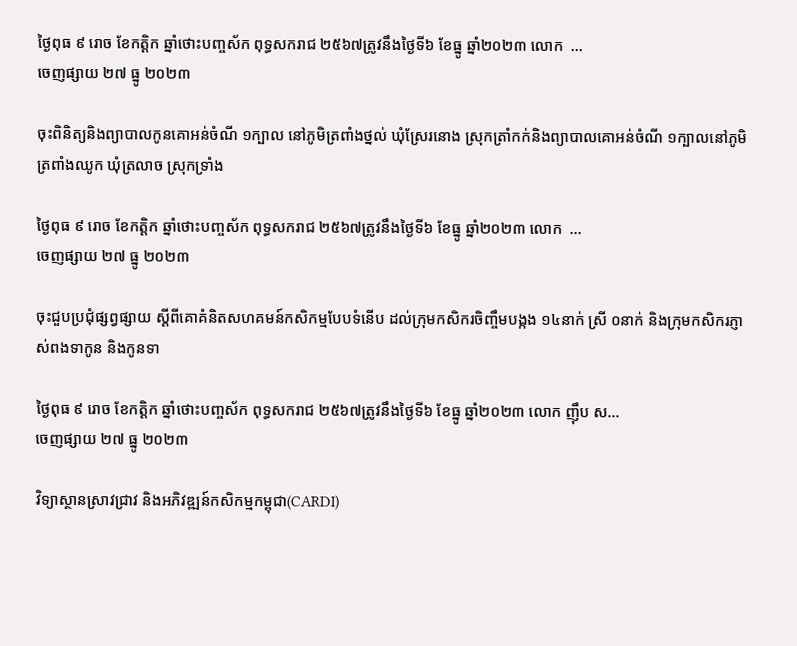ថ្ងៃពុធ ៩ រោច ខែកត្តិក ឆ្នាំថោះបញ្ចស័ក ពុទ្ធសករាជ ២៥៦៧ត្រូវនឹងថ្ងៃទី៦ ខែធ្នូ ឆ្នាំ២០២៣ លោក  ...
ចេញផ្សាយ ២៧ ធ្នូ ២០២៣

ចុះពិនិត្យនិងព្យាបាលកូនគោអន់ចំណី ១ក្បាល នៅភូមិត្រពាំងថ្នល់ ឃុំស្រែរនោង ស្រុកត្រាំកក់និងព្យាបាលគោអន់ចំណី ១ក្បាលនៅភូមិត្រពាំងឈូក ឃុំត្រលាច ស្រុកទ្រាំង

ថ្ងៃពុធ ៩ រោច ខែកត្តិក ឆ្នាំថោះបញ្ចស័ក ពុទ្ធសករាជ ២៥៦៧ត្រូវនឹងថ្ងៃទី៦ ខែធ្នូ ឆ្នាំ២០២៣ លោក  ...
ចេញផ្សាយ ២៧ ធ្នូ ២០២៣

ចុះជួបប្រជុំផ្សព្វផ្សាយ ស្ដីពីគោគំនិតសហគមន៍កសិកម្មបែបទំនើប ដល់ក្រុមកសិករចិញ្ចឹមបង្កង ១៤នាក់ ស្រី ០នាក់ និងក្រុមកសិករភ្ញាស់ពងទាកូន និងកូនទា

ថ្ងៃពុធ ៩ រោច ខែកត្តិក ឆ្នាំថោះបញ្ចស័ក ពុទ្ធសករាជ ២៥៦៧ត្រូវនឹងថ្ងៃទី៦ ខែធ្នូ ឆ្នាំ២០២៣ លោក ញ៉ឹប ស...
ចេញផ្សាយ ២៧ ធ្នូ ២០២៣

វិទ្យាស្ថានស្រាវជ្រាវ និងអភិវឌ្ឍន៍កសិកម្មកម្ពុជា(CARDI)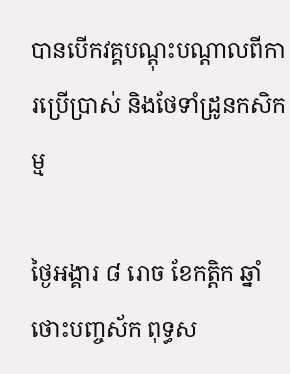បានបើកវគ្គបណ្តុះបណ្តាលពីការប្រើប្រាស់ និងថែទាំដ្រូនកសិកម្ម

ថ្ងៃអង្គារ ៨ រោច ខែកត្តិក ឆ្នាំថោះបញ្ចស័ក ពុទ្ធស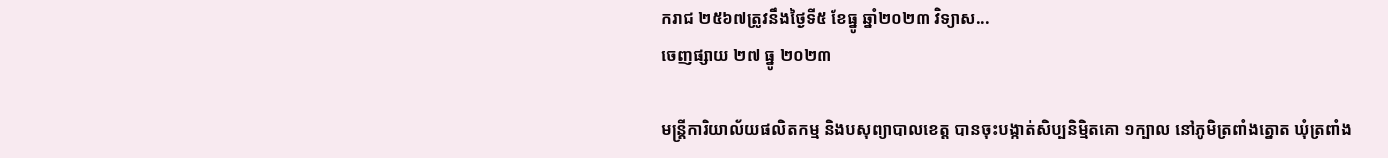ករាជ ២៥៦៧ត្រូវនឹងថ្ងៃទី៥ ខែធ្នូ ឆ្នាំ២០២៣ វិទ្យាស...
ចេញផ្សាយ ២៧ ធ្នូ ២០២៣

មន្រ្តីការិយាល័យផលិតកម្ម និងបសុព្យាបាលខេត្ត បានចុះបង្កាត់សិប្បនិមិ្មតគោ ១ក្បាល នៅភូមិត្រពាំងត្នោត ឃុំត្រពាំង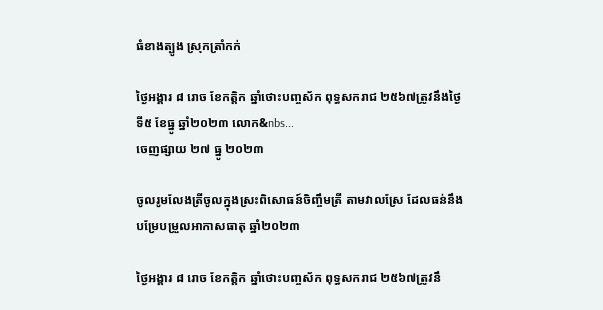ធំខាងត្បូង ស្រុកត្រាំកក់

ថ្ងៃអង្គារ ៨ រោច ខែកត្តិក ឆ្នាំថោះបញ្ចស័ក ពុទ្ធសករាជ ២៥៦៧ត្រូវនឹងថ្ងៃទី៥ ខែធ្នូ ឆ្នាំ២០២៣ លោក&nbs...
ចេញផ្សាយ ២៧ ធ្នូ ២០២៣

ចូលរូមលែងត្រីចូលក្នុងស្រះពិសោធន៍ចិញ្ចឹមត្រី តាមវាលស្រែ ដែលធន់នឹងបម្រែបម្រួលអាកាសធាតុ ឆ្នាំ២០២៣

ថ្ងៃអង្គារ ៨ រោច ខែកត្តិក ឆ្នាំថោះបញ្ចស័ក ពុទ្ធសករាជ ២៥៦៧ត្រូវនឹ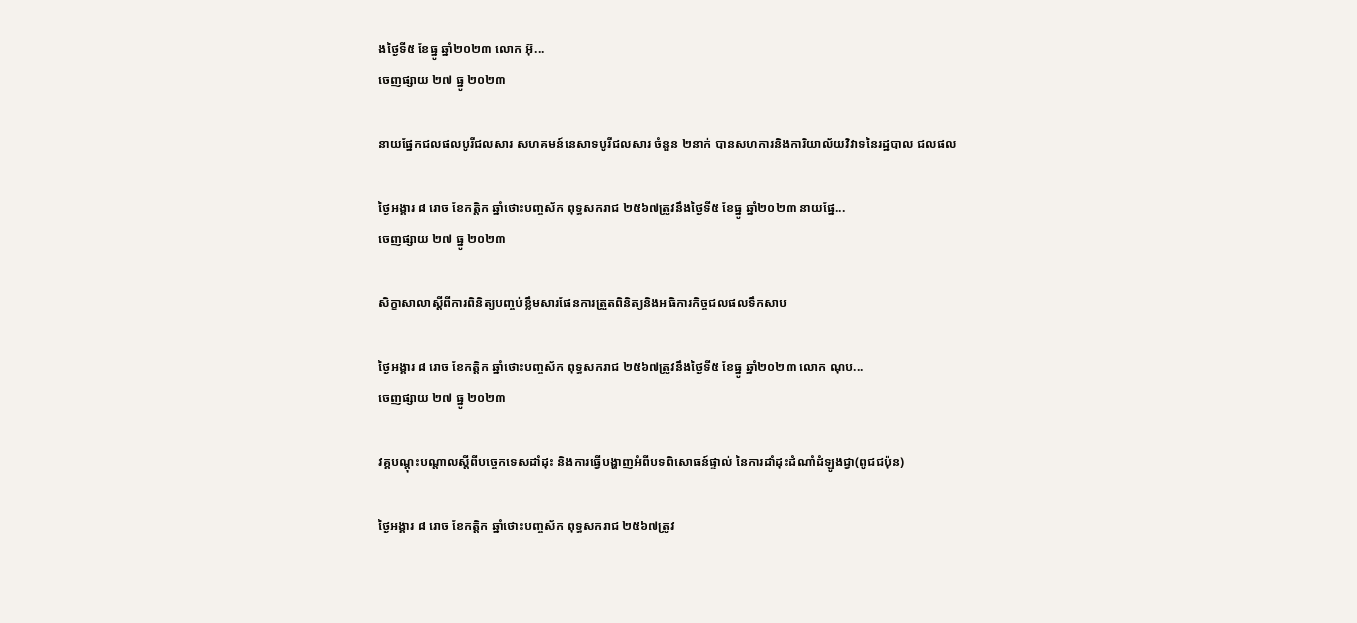ងថ្ងៃទី៥ ខែធ្នូ ឆ្នាំ២០២៣ លោក អ៊ុ...
ចេញផ្សាយ ២៧ ធ្នូ ២០២៣

នាយផ្នែកជលផលបូរីជលសារ សហគមន៍នេសាទបូរីជលសារ ចំនួន ២នាក់ បានសហការនិងការិយាល័យវិវាទនៃរដ្ឋបាល ជលផល

ថ្ងៃអង្គារ ៨ រោច ខែកត្តិក ឆ្នាំថោះបញ្ចស័ក ពុទ្ធសករាជ ២៥៦៧ត្រូវនឹងថ្ងៃទី៥ ខែធ្នូ ឆ្នាំ២០២៣ នាយផ្នែ...
ចេញផ្សាយ ២៧ ធ្នូ ២០២៣

សិក្ខាសាលាស្ដីពីការពិនិត្យបញ្ចប់ខ្លឹមសារផែនការត្រួតពិនិត្យនិងអធិការកិច្ចជលផលទឹកសាប

ថ្ងៃអង្គារ ៨ រោច ខែកត្តិក ឆ្នាំថោះបញ្ចស័ក ពុទ្ធសករាជ ២៥៦៧ត្រូវនឹងថ្ងៃទី៥ ខែធ្នូ ឆ្នាំ២០២៣ លោក ណុប...
ចេញផ្សាយ ២៧ ធ្នូ ២០២៣

វគ្គបណ្តុះបណ្តាលស្តីពីបច្ចេកទេសដាំដុះ និងការធ្វើបង្ហាញអំពីបទពិសោធន៍ផ្ទាល់ នៃការដាំដុះដំណាំដំឡូងជ្វា(ពូជជប៉ុន)

ថ្ងៃអង្គារ ៨ រោច ខែកត្តិក ឆ្នាំថោះបញ្ចស័ក ពុទ្ធសករាជ ២៥៦៧ត្រូវ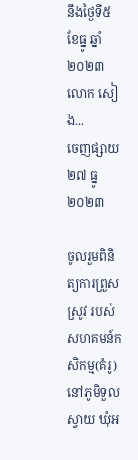នឹងថ្ងៃទី៥ ខែធ្នូ ឆ្នាំ២០២៣ លោក សៀង...
ចេញផ្សាយ ២៧ ធ្នូ ២០២៣

ចូលរួមពិនិត្យការព្រួសស្រូវ របស់សហគមន៍កសិកម្ម(គំរូ) នៅភូមិទួលស្វាយ ឃុំអ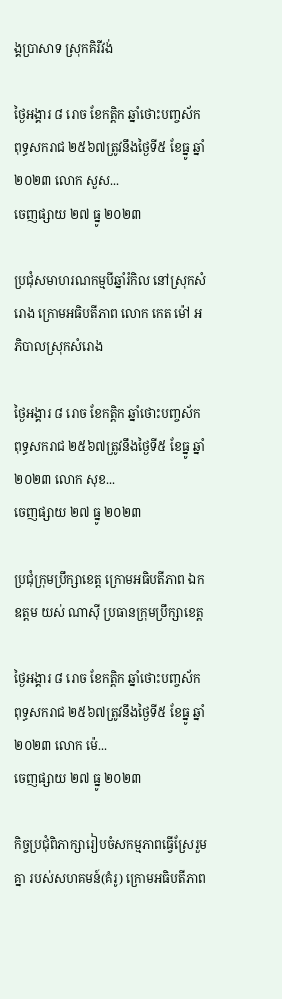ង្គប្រាសាទ ស្រុកគិរីវង់

ថ្ងៃអង្គារ ៨ រោច ខែកត្តិក ឆ្នាំថោះបញ្ចស័ក ពុទ្ធសករាជ ២៥៦៧ត្រូវនឹងថ្ងៃទី៥ ខែធ្នូ ឆ្នាំ២០២៣ លោក សួស...
ចេញផ្សាយ ២៧ ធ្នូ ២០២៣

ប្រជុំសមាហរណកម្មបីឆ្នាំរំកិល នៅស្រុកសំរោង ក្រោមអធិបតីភាព លោក កេត ម៉ៅ អភិបាលស្រុកសំរោង

ថ្ងៃអង្គារ ៨ រោច ខែកត្តិក ឆ្នាំថោះបញ្ចស័ក ពុទ្ធសករាជ ២៥៦៧ត្រូវនឹងថ្ងៃទី៥ ខែធ្នូ ឆ្នាំ២០២៣ លោក សុខ...
ចេញផ្សាយ ២៧ ធ្នូ ២០២៣

ប្រជុំក្រុមប្រឹក្សាខេត្ត ក្រោមអធិបតីភាព ឯកឧត្តម យស់ ណាសុី ប្រធានក្រុមប្រឹក្សាខេត្ត

ថ្ងៃអង្គារ ៨ រោច ខែកត្តិក ឆ្នាំថោះបញ្ចស័ក ពុទ្ធសករាជ ២៥៦៧ត្រូវនឹងថ្ងៃទី៥ ខែធ្នូ ឆ្នាំ២០២៣ លោក ម៉េ...
ចេញផ្សាយ ២៧ ធ្នូ ២០២៣

កិច្ចប្រជុំពិភាក្សារៀបចំសកម្មភាពធ្វើស្រែរួមគ្នា របស់សហគមន៍(គំរូ) ក្រោមអធិបតីភាព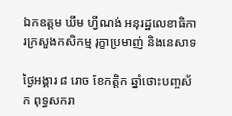ឯកឧត្តម ឃឹម ហ្វីណង់ អនុរដ្ឋលេខាធិការក្រសួងកសិកម្ម រុក្ខាប្រមាញ់ និងនេសាទ

ថ្ងៃអង្គារ ៨ រោច ខែកត្តិក ឆ្នាំថោះបញ្ចស័ក ពុទ្ធសករា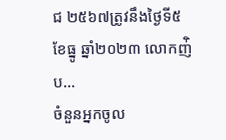ជ ២៥៦៧ត្រូវនឹងថ្ងៃទី៥ ខែធ្នូ ឆ្នាំ២០២៣ លោកញ់ិប...
ចំនួនអ្នកចូល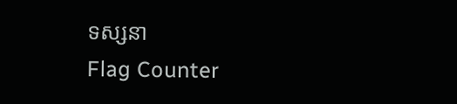ទស្សនា
Flag Counter